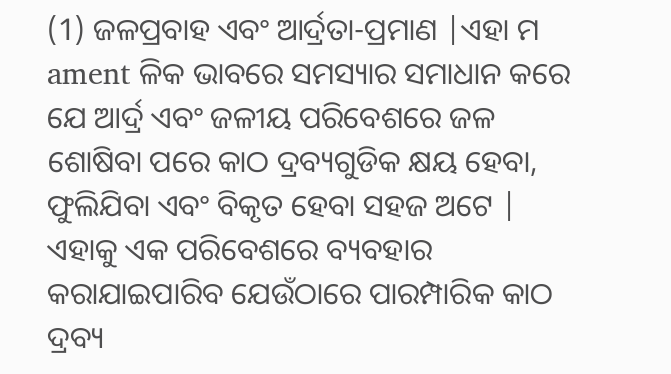(1) ଜଳପ୍ରବାହ ଏବଂ ଆର୍ଦ୍ରତା-ପ୍ରମାଣ |ଏହା ମ ament ଳିକ ଭାବରେ ସମସ୍ୟାର ସମାଧାନ କରେ ଯେ ଆର୍ଦ୍ର ଏବଂ ଜଳୀୟ ପରିବେଶରେ ଜଳ ଶୋଷିବା ପରେ କାଠ ଦ୍ରବ୍ୟଗୁଡିକ କ୍ଷୟ ହେବା, ଫୁଲିଯିବା ଏବଂ ବିକୃତ ହେବା ସହଜ ଅଟେ |
ଏହାକୁ ଏକ ପରିବେଶରେ ବ୍ୟବହାର କରାଯାଇପାରିବ ଯେଉଁଠାରେ ପାରମ୍ପାରିକ କାଠ ଦ୍ରବ୍ୟ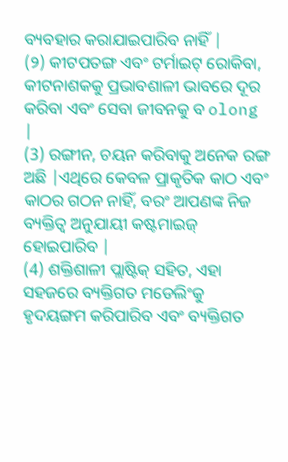ବ୍ୟବହାର କରାଯାଇପାରିବ ନାହିଁ |
(୨) କୀଟପତଙ୍ଗ ଏବଂ ଟର୍ମାଇଟ୍ ରୋକିବା, କୀଟନାଶକକୁ ପ୍ରଭାବଶାଳୀ ଭାବରେ ଦୂର କରିବା ଏବଂ ସେବା ଜୀବନକୁ ବ olong |
(3) ରଙ୍ଗୀନ, ଚୟନ କରିବାକୁ ଅନେକ ରଙ୍ଗ ଅଛି |ଏଥିରେ କେବଳ ପ୍ରାକୃତିକ କାଠ ଏବଂ କାଠର ଗଠନ ନାହିଁ, ବରଂ ଆପଣଙ୍କ ନିଜ ବ୍ୟକ୍ତିତ୍ୱ ଅନୁଯାୟୀ କଷ୍ଟମାଇଜ୍ ହୋଇପାରିବ |
(4) ଶକ୍ତିଶାଳୀ ପ୍ଲାଷ୍ଟିକ୍ ସହିତ, ଏହା ସହଜରେ ବ୍ୟକ୍ତିଗତ ମଡେଲିଂକୁ ହୃଦୟଙ୍ଗମ କରିପାରିବ ଏବଂ ବ୍ୟକ୍ତିଗତ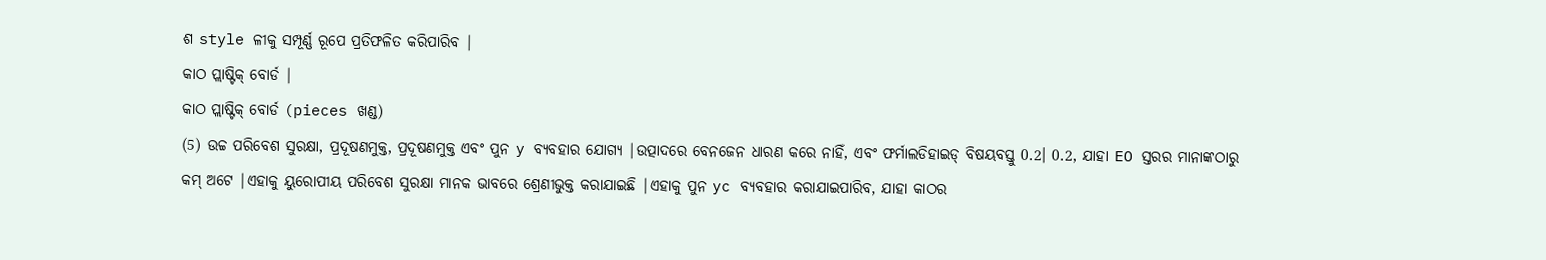ଶ style ଳୀକୁ ସମ୍ପୂର୍ଣ୍ଣ ରୂପେ ପ୍ରତିଫଳିତ କରିପାରିବ |
କାଠ ପ୍ଲାଷ୍ଟିକ୍ ବୋର୍ଡ |
କାଠ ପ୍ଲାଷ୍ଟିକ୍ ବୋର୍ଡ (pieces ଖଣ୍ଡ)
(5) ଉଚ୍ଚ ପରିବେଶ ସୁରକ୍ଷା, ପ୍ରଦୂଷଣମୁକ୍ତ, ପ୍ରଦୂଷଣମୁକ୍ତ ଏବଂ ପୁନ y ବ୍ୟବହାର ଯୋଗ୍ୟ |ଉତ୍ପାଦରେ ବେନଜେନ ଧାରଣ କରେ ନାହିଁ, ଏବଂ ଫର୍ମାଲଡିହାଇଡ୍ ବିଷୟବସ୍ତୁ 0.2। 0.2, ଯାହା EO ସ୍ତରର ମାନାଙ୍କଠାରୁ କମ୍ ଅଟେ |ଏହାକୁ ୟୁରୋପୀୟ ପରିବେଶ ସୁରକ୍ଷା ମାନକ ଭାବରେ ଶ୍ରେଣୀଭୁକ୍ତ କରାଯାଇଛି |ଏହାକୁ ପୁନ yc ବ୍ୟବହାର କରାଯାଇପାରିବ, ଯାହା କାଠର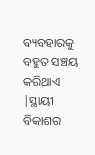ବ୍ୟବହାରକୁ ବହୁତ ସଞ୍ଚୟ କରିଥାଏ |ସ୍ଥାୟୀ ବିକାଶର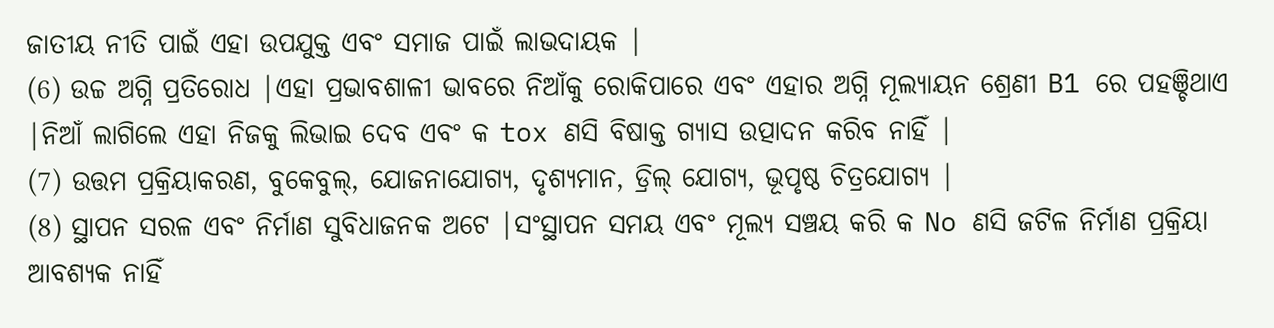ଜାତୀୟ ନୀତି ପାଇଁ ଏହା ଉପଯୁକ୍ତ ଏବଂ ସମାଜ ପାଇଁ ଲାଭଦାୟକ |
(6) ଉଚ୍ଚ ଅଗ୍ନି ପ୍ରତିରୋଧ |ଏହା ପ୍ରଭାବଶାଳୀ ଭାବରେ ନିଆଁକୁ ରୋକିପାରେ ଏବଂ ଏହାର ଅଗ୍ନି ମୂଲ୍ୟାୟନ ଶ୍ରେଣୀ B1 ରେ ପହଞ୍ଚିଥାଏ |ନିଆଁ ଲାଗିଲେ ଏହା ନିଜକୁ ଲିଭାଇ ଦେବ ଏବଂ କ tox ଣସି ବିଷାକ୍ତ ଗ୍ୟାସ ଉତ୍ପାଦନ କରିବ ନାହିଁ |
(7) ଉତ୍ତମ ପ୍ରକ୍ରିୟାକରଣ, ବୁକେବୁଲ୍, ଯୋଜନାଯୋଗ୍ୟ, ଦୃଶ୍ୟମାନ, ଡ୍ରିଲ୍ ଯୋଗ୍ୟ, ଭୂପୃଷ୍ଠ ଚିତ୍ରଯୋଗ୍ୟ |
(8) ସ୍ଥାପନ ସରଳ ଏବଂ ନିର୍ମାଣ ସୁବିଧାଜନକ ଅଟେ |ସଂସ୍ଥାପନ ସମୟ ଏବଂ ମୂଲ୍ୟ ସଞ୍ଚୟ କରି କ No ଣସି ଜଟିଳ ନିର୍ମାଣ ପ୍ରକ୍ରିୟା ଆବଶ୍ୟକ ନାହିଁ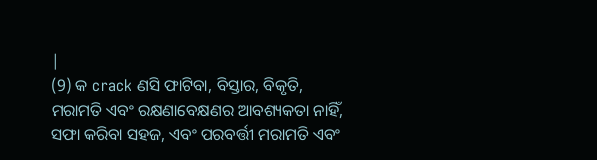|
(9) କ crack ଣସି ଫାଟିବା, ବିସ୍ତାର, ବିକୃତି, ମରାମତି ଏବଂ ରକ୍ଷଣାବେକ୍ଷଣର ଆବଶ୍ୟକତା ନାହିଁ, ସଫା କରିବା ସହଜ, ଏବଂ ପରବର୍ତ୍ତୀ ମରାମତି ଏବଂ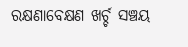ରକ୍ଷଣାବେକ୍ଷଣ ଖର୍ଚ୍ଚ ସଞ୍ଚୟ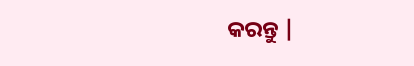କରନ୍ତୁ |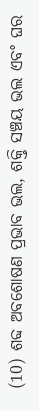(10) ଶବ୍ଦ ଅବଶୋଷଣ ପ୍ରଭାବ ଭଲ, ଶକ୍ତି ସଞ୍ଚୟ ଭଲ ଏବଂ ଘର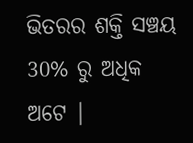ଭିତରର ଶକ୍ତି ସଞ୍ଚୟ 30% ରୁ ଅଧିକ ଅଟେ |